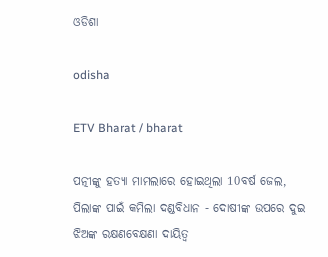ଓଡିଶା

odisha

ETV Bharat / bharat

ପତ୍ନୀଙ୍କୁ ହତ୍ୟା ମାମଲାରେ ହୋଇଥିଲା 10ବର୍ଷ ଜେଲ, ପିଲାଙ୍କ ପାଇଁ କମିଲା ଦଣ୍ଡବିଧାନ - ଦୋଷୀଙ୍କ ଉପରେ ଦୁଇ ଝିଅଙ୍କ ରକ୍ଷଣବେକ୍ଷଣା ଦାୟିତ୍ବ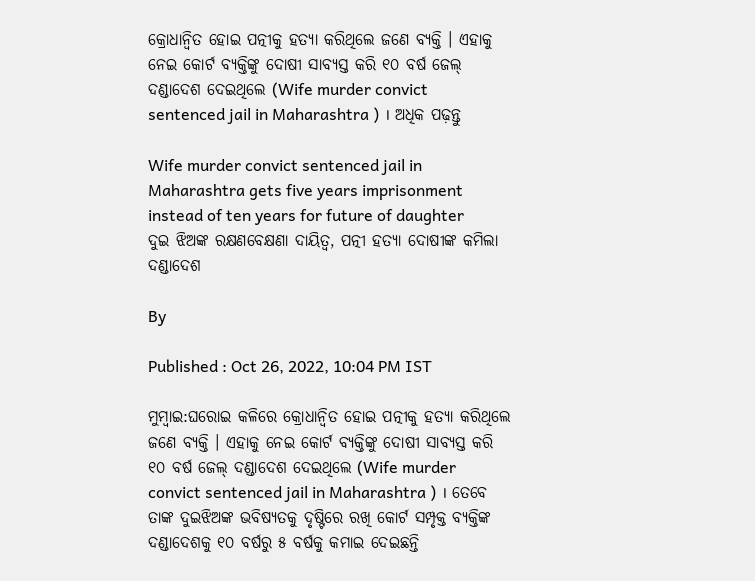କ୍ରୋଧାନ୍ବିତ ହୋଇ ପତ୍ନୀକୁ ହତ୍ୟା କରିଥିଲେ ଜଣେ ବ୍ୟକ୍ତି । ଏହାକୁ ନେଇ କୋର୍ଟ ବ୍ୟକ୍ତିଙ୍କୁ ଦୋଷୀ ସାବ୍ୟସ୍ତ କରି ୧୦ ବର୍ଷ ଜେଲ୍‌ ଦଣ୍ଡାଦେଶ ଦେଇଥିଲେ (Wife murder convict sentenced jail in Maharashtra ) । ଅଧିକ ପଢ଼ନ୍ତୁ

Wife murder convict sentenced jail in Maharashtra gets five years imprisonment instead of ten years for future of daughter
ଦୁଇ ଝିଅଙ୍କ ରକ୍ଷଣବେକ୍ଷଣା ଦାୟିତ୍ବ, ପତ୍ନୀ ହତ୍ୟା ଦୋଷୀଙ୍କ କମିଲା ଦଣ୍ଡାଦେଶ

By

Published : Oct 26, 2022, 10:04 PM IST

ମୁମ୍ବାଇ:ଘରୋଇ କଳିରେ କ୍ରୋଧାନ୍ବିତ ହୋଇ ପତ୍ନୀକୁ ହତ୍ୟା କରିଥିଲେ ଜଣେ ବ୍ୟକ୍ତି । ଏହାକୁ ନେଇ କୋର୍ଟ ବ୍ୟକ୍ତିଙ୍କୁ ଦୋଷୀ ସାବ୍ୟସ୍ତ କରି ୧୦ ବର୍ଷ ଜେଲ୍‌ ଦଣ୍ଡାଦେଶ ଦେଇଥିଲେ (Wife murder convict sentenced jail in Maharashtra ) । ତେବେ ତାଙ୍କ ଦୁଇଝିଅଙ୍କ ଭବିଷ୍ୟତକୁ ଦୃଷ୍ଟିରେ ରଖି କୋର୍ଟ ସମ୍ପୃକ୍ତ ବ୍ୟକ୍ତିଙ୍କ ଦଣ୍ଡାଦେଶକୁ ୧୦ ବର୍ଷରୁ ୫ ବର୍ଷକୁ କମାଇ ଦେଇଛନ୍ତି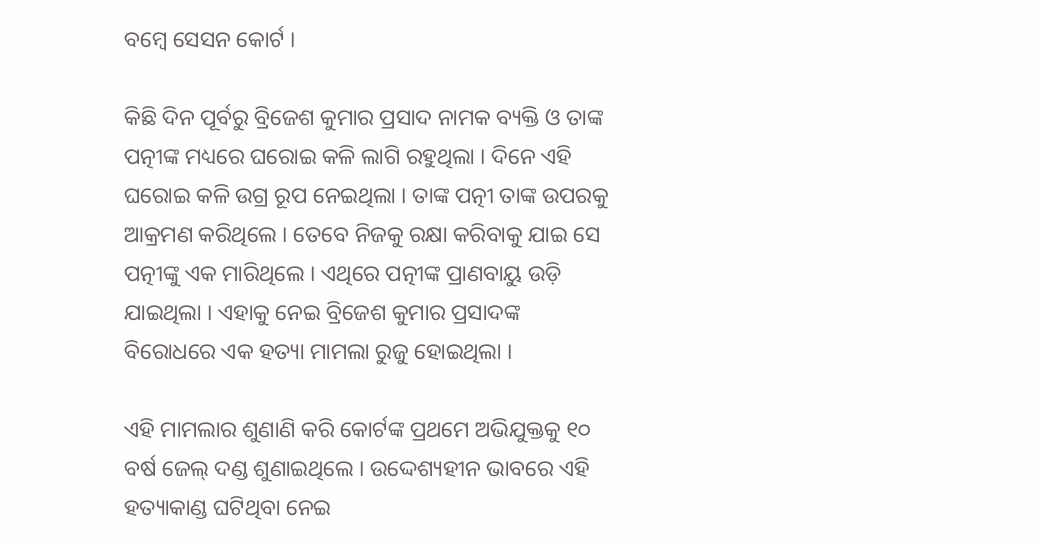ବମ୍ବେ ସେସନ କୋର୍ଟ ।

କିଛି ଦିନ ପୂର୍ବରୁ ବ୍ରିଜେଶ କୁମାର ପ୍ରସାଦ ନାମକ ବ୍ୟକ୍ତି ଓ ତାଙ୍କ ପତ୍ନୀଙ୍କ ମଧ୍ୟରେ ଘରୋଇ କଳି ଲାଗି ରହୁଥିଲା । ଦିନେ ଏହି ଘରୋଇ କଳି ଉଗ୍ର ରୂପ ନେଇଥିଲା । ତାଙ୍କ ପତ୍ନୀ ତାଙ୍କ ଉପରକୁ ଆକ୍ରମଣ କରିଥିଲେ । ତେବେ ନିଜକୁ ରକ୍ଷା କରିବାକୁ ଯାଇ ସେ ପତ୍ନୀଙ୍କୁ ଏକ ମାରିଥିଲେ । ଏଥିରେ ପତ୍ନୀଙ୍କ ପ୍ରାଣବାୟୁ ଉଡ଼ି ଯାଇଥିଲା । ଏହାକୁ ନେଇ ବ୍ରିଜେଶ କୁମାର ପ୍ରସାଦଙ୍କ ବିରୋଧରେ ଏକ ହତ୍ୟା ମାମଲା ରୁଜୁ ହୋଇଥିଲା ।

ଏହି ମାମଲାର ଶୁଣାଣି କରି କୋର୍ଟଙ୍କ ପ୍ରଥମେ ଅଭିଯୁକ୍ତକୁ ୧୦ ବର୍ଷ ଜେଲ୍‌ ଦଣ୍ଡ ଶୁଣାଇଥିଲେ । ଉଦ୍ଦେଶ୍ୟହୀନ ଭାବରେ ଏହି ହତ୍ୟାକାଣ୍ଡ ଘଟିଥିବା ନେଇ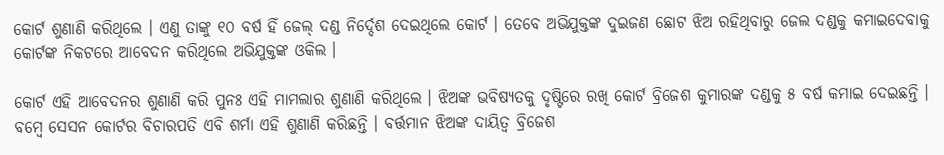କୋର୍ଟ ଶୁଣାଣି କରିଥିଲେ । ଏଣୁ ତାଙ୍କୁ ୧୦ ବର୍ଷ ହିଁ ଜେଲ୍‌ ଦଣ୍ଡ ନିର୍ଦ୍ଦେଶ ଦେଇଥିଲେ କୋର୍ଟ । ତେବେ ଅଭିଯୁକ୍ତଙ୍କ ଦୁଇଜଣ ଛୋଟ ଝିଅ ରହିଥିବାରୁ ଜେଲ ଦଣ୍ଡକୁ କମାଇଦେବାକୁ କୋର୍ଟଙ୍କ ନିକଟରେ ଆବେଦନ କରିଥିଲେ ଅଭିଯୁକ୍ତଙ୍କ ଓକିଲ ।

କୋର୍ଟ ଏହି ଆବେଦନର ଶୁଣାଣି କରି ପୁନଃ ଏହି ମାମଲାର ଶୁଣାଣି କରିଥିଲେ । ଝିଅଙ୍କ ଭବିଷ୍ୟତକୁ ଦୃଷ୍ଟିରେ ରଖି କୋର୍ଟ ବ୍ରିଜେଶ କୁମାରଙ୍କ ଦଣ୍ଡକୁ ୫ ବର୍ଷ କମାଇ ଦେଇଛନ୍ତି । ବମ୍ବେ ସେସନ କୋର୍ଟର ବିଚାରପତି ଏବି ଶର୍ମା ଏହି ଶୁଣାଣି କରିଛନ୍ତି । ବର୍ତ୍ତମାନ ଝିଅଙ୍କ ଦାୟିତ୍ବ ବ୍ରିଜେଶ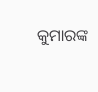କୁମାରଙ୍କ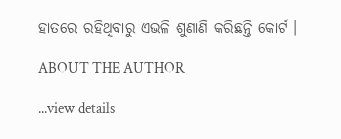ହାତରେ ରହିଥିବାରୁ ଏଭଳି ଶୁଣାଣି କରିଛନ୍ତି କୋର୍ଟ ।

ABOUT THE AUTHOR

...view details